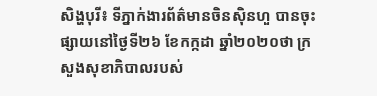សិង្ហបុរី៖ ទីភ្នាក់ងារព័ត៌មានចិនស៊ិនហួ បានចុះផ្សាយនៅថ្ងៃទី២៦ ខែកក្កដា ឆ្នាំ២០២០ថា ក្រសួងសុខាភិបាលរបស់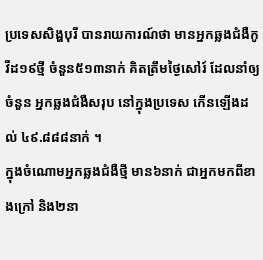ប្រទេសសិង្ហបុរី បានរាយការណ៍ថា មានអ្នកឆ្លងជំងឺកូវីដ១៩ថ្មី ចំនួន៥១៣នាក់ គិតត្រឹមថ្ងៃសៅរ៍ ដែលនាំឲ្យចំនួន អ្នកឆ្លងជំងឺសរុប នៅក្នុងប្រទេស កើនឡើងដល់ ៤៩.៨៨៨នាក់ ។
ក្នុងចំណោមអ្នកឆ្លងជំងឺថ្មី មាន៦នាក់ ជាអ្នកមកពីខាងក្រៅ និង២នា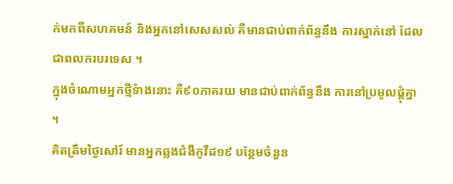ក់មកពីសហគមន៍ និងអ្នកនៅសេសសល់ គឺមានជាប់ពាក់ព័ន្ធនឹង ការស្នាក់នៅ ដែលជាពលករបរទេស ។
ក្នុងចំណោមអ្នកថ្មីទំាងនោះ គឺ៩០ភាគរយ មានជាប់ពាក់ព័ន្ធនឹង ការនៅប្រមូលផ្តុំគ្នា ។
គិតត្រឹមថ្ងៃសៅរ៍ មានអ្នកឆ្លងជំងឺកូវីដ១៩ បន្ថែមចំនួន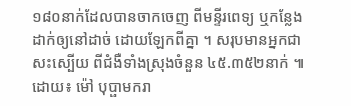១៨០នាក់ដែលបានចាកចេញ ពីមន្ទីរពេទ្យ ឬកន្លែងដាក់ឲ្យនៅដាច់ ដោយឡែកពីគ្នា ។ សរុបមានអ្នកជាសះស្បើយ ពីជំងឺទាំងស្រុងចំនួន ៤៥.៣៥២នាក់ ៕
ដោយ៖ ម៉ៅ បុប្ផាមករា